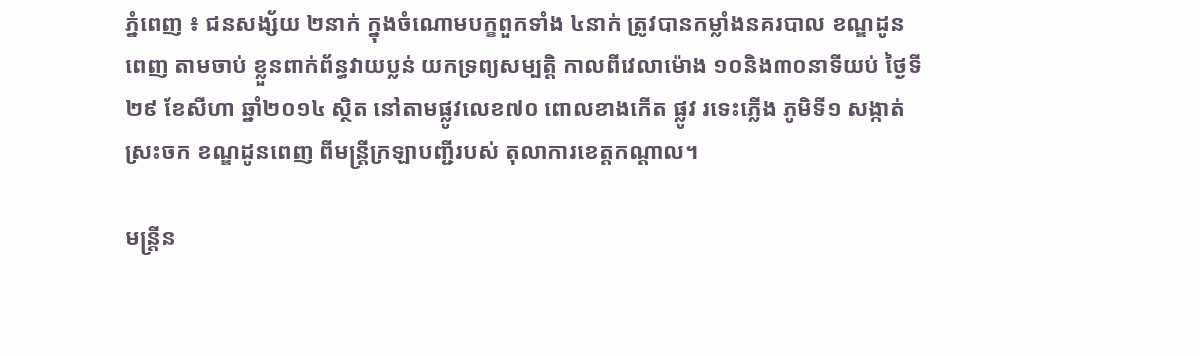ភ្នំពេញ ៖ ជនសង្ស័យ ២នាក់ ក្នុងចំណោមបក្ខពួកទាំង ៤នាក់ ត្រូវបានកម្លាំងនគរបាល ខណ្ឌដូនពេញ តាមចាប់ ខ្លួនពាក់ព័ន្ធវាយប្លន់ យកទ្រព្យសម្បត្តិ កាលពីវេលាម៉ោង ១០និង៣០នាទីយប់ ថ្ងៃទី២៩ ខែសីហា ឆ្នាំ២០១៤ ស្ថិត នៅតាមផ្លូវលេខ៧០ ពោលខាងកើត ផ្លូវ រទេះភ្លើង ភូមិទី១ សង្កាត់ស្រះចក ខណ្ឌដូនពេញ ពីមន្ត្រីក្រឡាបញ្ជីរបស់ តុលាការខេត្តកណ្តាល។

មន្ត្រីន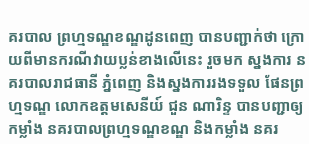គរបាល ព្រហ្មទណ្ឌខណ្ឌដូនពេញ បានបញ្ជាក់ថា ក្រោយពីមានករណីវាយប្លន់ខាងលើនេះ រួចមក ស្នងការ នគរបាលរាជធានី ភ្នំពេញ និងស្នងការរងទទួល ផែនព្រហ្មទណ្ឌ លោកឧត្តមសេនីយ៍ ជួន ណារិន្ទ បានបញ្ជាឲ្យកម្លាំង នគរបាលព្រហ្មទណ្ឌខណ្ឌ និងកម្លាំង នគរ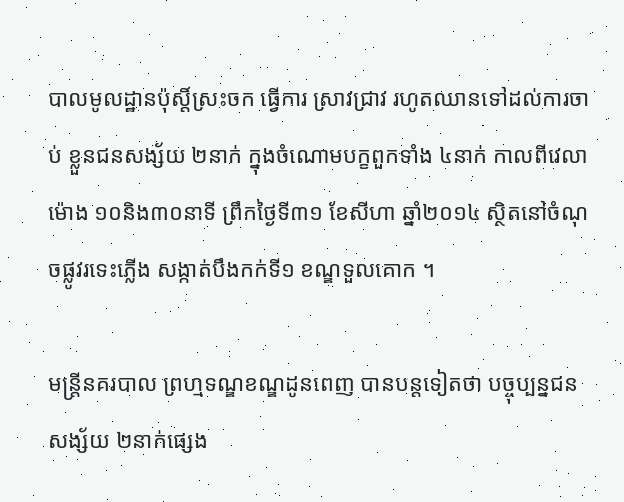បាលមូលដ្ឋានប៉ុស្តិ៍ស្រះចក ធ្វើការ ស្រាវជ្រាវ រហូតឈានទៅដល់ការចាប់ ខ្លួនជនសង្ស័យ ២នាក់ ក្នុងចំណោមបក្ខពួកទាំង ៤នាក់ កាលពីវេលាម៉ោង ១០និង៣០នាទី ព្រឹកថ្ងៃទី៣១ ខែសីហា ឆ្នាំ២០១៤ ស្ថិតនៅចំណុចផ្លូវរទេះភ្លើង សង្កាត់បឹងកក់ទី១ ខណ្ឌទួលគោក ។

មន្ត្រីនគរបាល ព្រហ្មទណ្ឌខណ្ឌដូនពេញ បានបន្តទៀតថា បច្ចុប្បន្នជនសង្ស័យ ២នាក់ផ្សេង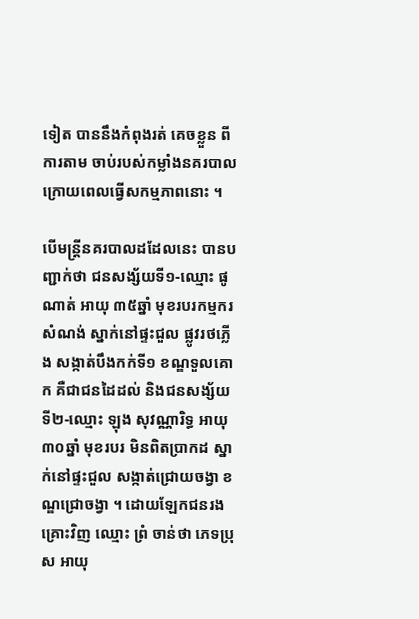ទៀត បាននឹងកំពុងរត់ គេចខ្លួន ពីការតាម ចាប់របស់កម្លាំងនគរបាល ក្រោយពេលធ្វើសកម្មភាពនោះ ។

បើមន្ត្រីនគរបាលដដែលនេះ បានបញ្ជាក់ថា ជនសង្ស័យទី១-ឈ្មោះ ផូ ណាត់ អាយុ ៣៥ឆ្នាំ មុខរបរកម្មករ សំណង់ ស្នាក់នៅផ្ទះជួល ផ្លូវរថភ្លើង សង្កាត់បឹងកក់ទី១ ខណ្ឌទួលគោក គឺជាជនដៃដល់ និងជនសង្ស័យ ទី២-ឈ្មោះ ឡុង សុវណ្ណារិទ្ធ អាយុ ៣០ឆ្នាំ មុខរបរ មិនពិតប្រាកដ ស្នាក់នៅផ្ទះជួល សង្កាត់ជ្រោយចង្វា ខណ្ឌជ្រោចង្វា ។ ដោយឡែកជនរងគ្រោះវិញ ឈ្មោះ ព្រំ ចាន់ថា ភេទប្រុស អាយុ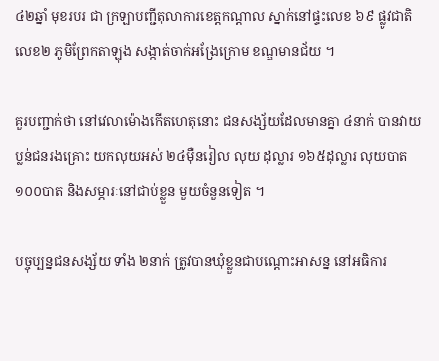៤២ឆ្នាំ មុខរបរ ជា ក្រឡាបញ្ជីតុលាការខេត្តកណ្តាល ស្នាក់នៅផ្ទះលេខ ៦៩ ផ្លូវជាតិលេខ២ ភូមិព្រែកតាឡុង សង្កាត់ចាក់អង្រែក្រោម ខណ្ឌមានជ័យ ។

គួរបញ្ជាក់ថា នៅវេលាម៉ោងកើតហេតុនោះ ជនសង្ស័យដែលមានគ្នា ៤នាក់ បានវាយប្លន់ជនរងគ្រោះ យកលុយអស់ ២៤ម៉ឺនរៀល លុយ ដុល្លារ ១៦៥ដុល្លារ លុយបាត ១០០បាត និងសម្ភារៈនៅជាប់ខ្លួន មួយចំនួនទៀត ។

បច្ចុប្បន្នជនសង្ស័យ ទាំង ២នាក់ ត្រូវបានឃុំខ្លួនជាបណ្តោះអាសន្ន នៅអធិការ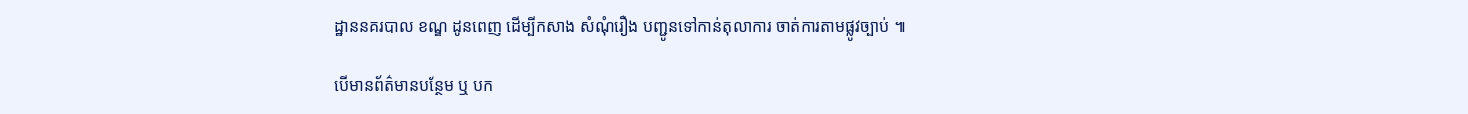ដ្ឋាននគរបាល ខណ្ឌ ដូនពេញ ដើម្បីកសាង សំណុំរឿង បញ្ជូនទៅកាន់តុលាការ ចាត់ការតាមផ្លូវច្បាប់ ៕

បើមានព័ត៌មានបន្ថែម ឬ បក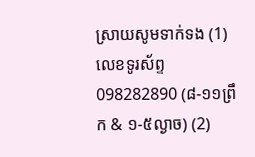ស្រាយសូមទាក់ទង (1) លេខទូរស័ព្ទ 098282890 (៨-១១ព្រឹក & ១-៥ល្ងាច) (2)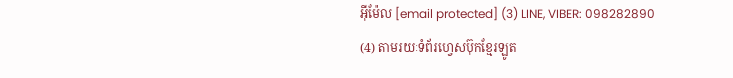អ៊ីម៉ែល [email protected] (3) LINE, VIBER: 098282890 (4) តាមរយៈទំព័រហ្វេសប៊ុកខ្មែរឡូត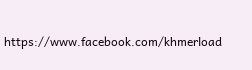https://www.facebook.com/khmerload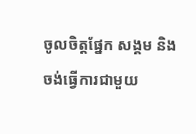ចូលចិត្តផ្នែក សង្គម និងចង់ធ្វើការជាមួយ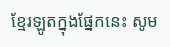ខ្មែរឡូតក្នុងផ្នែកនេះ សូម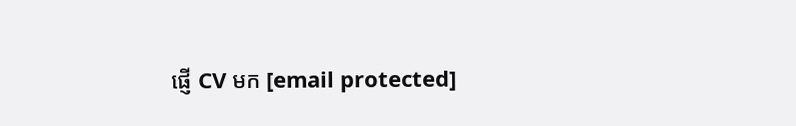ផ្ញើ CV មក [email protected]